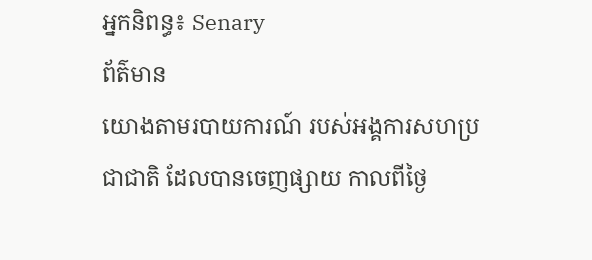អ្នកនិពន្ធ៖ Senary
ព័ត៌មាន
យោងតាមរបាយការណ៍ របស់អង្គការសហប្រជាជាតិ ដែលបានចេញផ្សាយ កាលពីថ្ងៃ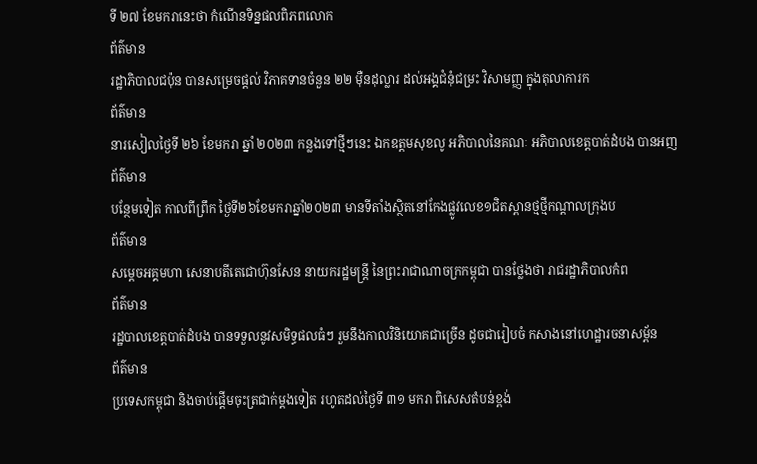ទី ២៧ ខែមករានេះថា កំណើនទិន្នផលពិភពលោក
ព័ត៌មាន
រដ្ឋាភិបាលជប៉ុន បានសម្រេចផ្ដល់ វិភាគទានចំនួន ២២ ម៉ឺនដុល្លារ ដល់អង្គជំនុំជម្រះ វិសាមញ្ញ ក្នុងតុលាការក
ព័ត៌មាន
នារសៀលថ្ងៃទី ២៦ ខែមករា ឆ្នាំ ២០២៣ កន្លងទៅថ្មីៗនេះ ឯកឧត្តមសុខលូ អភិបាលនៃគណៈ អភិបាលខេត្តបាត់ដំបង បានអញ
ព័ត៌មាន
បន្ថែមទៀត កាលពីព្រឹក ថ្ងៃទី២៦ខែមករាឆ្នាំ២០២៣ មានទីតាំងស្ថិតនៅកែងផ្លូវលេខ១ជិតស្ពានថ្មថ្មីកណ្តាលក្រុងប
ព័ត៌មាន
សម្ដេចអគ្គមហា សេនាបតីតេជោហ៊ុនសែន នាយករដ្ឋមន្ត្រី នៃព្រះរាជាណាចក្រកម្ពុជា បានថ្លែងថា រាជរដ្ឋាភិបាលកំព
ព័ត៌មាន
រដ្ឋបាលខេត្តបាត់ដំបង បានទទួលនូវសមិទ្ធផលធំៗ រួមនឹងកាលវិនិយោគជាច្រើន ដូចជារៀបចំ កសាងនៅហេដ្ឋារចនាសម្ព័ន
ព័ត៌មាន
ប្រទេសកម្ពុជា និងចាប់ផ្តើមចុះត្រជាក់ម្តងទៀត រហូតដល់ថ្ងៃទី ៣១ មករា ពិសេសតំបន់ខ្ពង់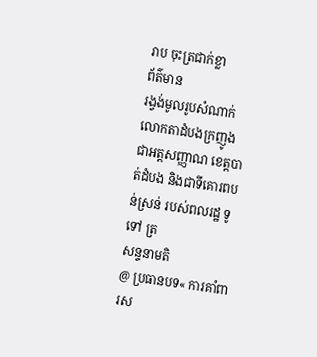រាប ចុះត្រជាក់ខ្លា
ព័ត៌មាន
រង្វង់មូលរូបសំណាក់លោកតាដំបងក្រញូង ជាអត្តសញ្ញាណ ខេត្តបាត់ដំបង និងជាទីគោរពបន់ស្រន់ របស់ពលរដ្ឋ ទូទៅ ត្រ
សន្ទនាមតិ
@ ប្រធានបទ« ការគាំពារស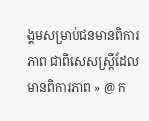ង្គមសម្រាប់ជនមានពិការភាព ជាពិសេសស្រ្តីដែលមានពិការភាព » @ ក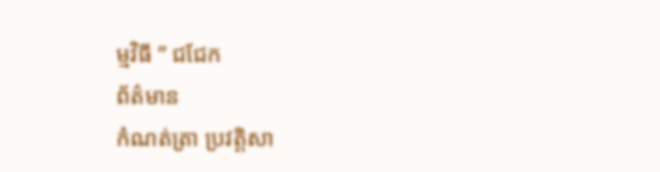ម្មវិធី ” ជជែក
ព័ត៌មាន
កំណត់ត្រា ប្រវត្តិសា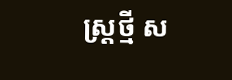ស្ត្រថ្មី ស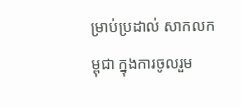ម្រាប់ប្រដាល់ សាកលកម្ពុជា ក្នុងការចូលរួម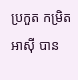ប្រកួត កម្រិតអាស៊ី បាន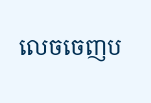លេចចេញប